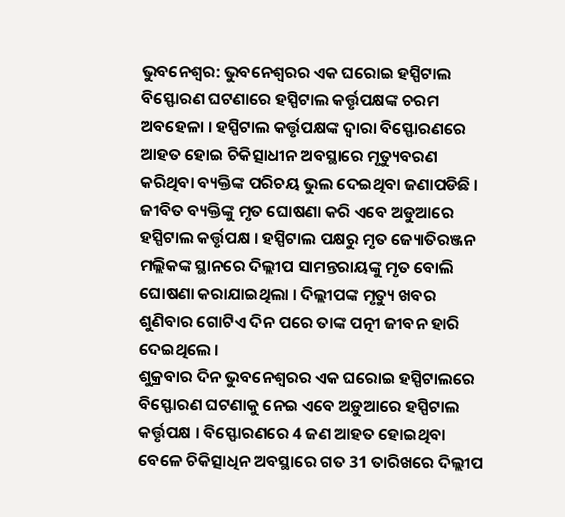ଭୁବନେଶ୍ୱର: ଭୁବନେଶ୍ୱରର ଏକ ଘରୋଇ ହସ୍ପିଟାଲ ବିସ୍ଫୋରଣ ଘଟଣାରେ ହସ୍ପିଟାଲ କର୍ତ୍ତୃପକ୍ଷଙ୍କ ଚରମ ଅବହେଳା । ହସ୍ପିଟାଲ କର୍ତ୍ତୃପକ୍ଷଙ୍କ ଦ୍ବାରା ବିସ୍ଫୋରଣରେ ଆହତ ହୋଇ ଚିକିତ୍ସାଧୀନ ଅବସ୍ଥାରେ ମୃତ୍ୟୁବରଣ କରିଥିବା ବ୍ୟକ୍ତିଙ୍କ ପରିଚୟ ଭୁଲ ଦେଇଥିବା ଜଣାପଡିଛି । ଜୀବିତ ବ୍ୟକ୍ତିଙ୍କୁ ମୃତ ଘୋଷଣା କରି ଏବେ ଅଡୁଆରେ ହସ୍ପିଟାଲ କର୍ତ୍ତୃପକ୍ଷ । ହସ୍ପିଟାଲ ପକ୍ଷରୁ ମୃତ ଜ୍ୟୋତିରଞ୍ଜନ ମଲ୍ଲିକଙ୍କ ସ୍ଥାନରେ ଦିଲ୍ଲୀପ ସାମନ୍ତରାୟଙ୍କୁ ମୃତ ବୋଲି ଘୋଷଣା କରାଯାଇଥିଲା । ଦିଲ୍ଲୀପଙ୍କ ମୃତ୍ୟୁ ଖବର ଶୁଣିବାର ଗୋଟିଏ ଦିନ ପରେ ତାଙ୍କ ପତ୍ନୀ ଜୀବନ ହାରି ଦେଇଥିଲେ ।
ଶୁକ୍ରବାର ଦିନ ଭୁବନେଶ୍ବରର ଏକ ଘରୋଇ ହସ୍ପିଟାଲରେ ବିସ୍ଫୋରଣ ଘଟଣାକୁ ନେଇ ଏବେ ଅଡ଼ୁଆରେ ହସ୍ପିଟାଲ କର୍ତ୍ତୃପକ୍ଷ । ବିସ୍ଫୋରଣରେ 4 ଜଣ ଆହତ ହୋଇଥିବା ବେଳେ ଚିକିତ୍ସାଧିନ ଅବସ୍ଥାରେ ଗତ 31 ତାରିଖରେ ଦିଲ୍ଲୀପ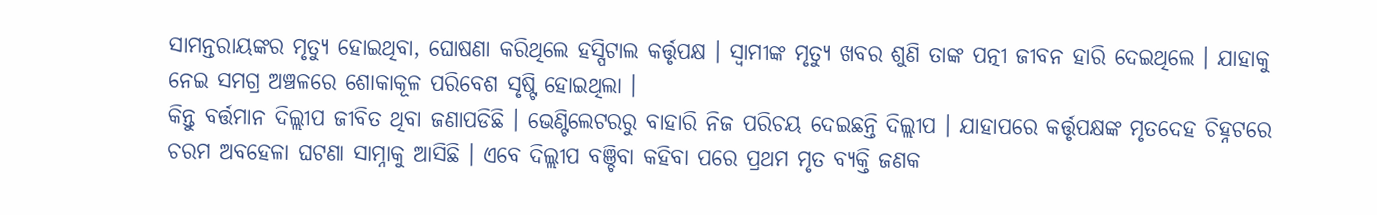ସାମନ୍ତରାୟଙ୍କର ମୃତ୍ୟୁ ହୋଇଥିବା, ଘୋଷଣା କରିଥିଲେ ହସ୍ପିଟାଲ କର୍ତ୍ତୃପକ୍ଷ । ସ୍ୱାମୀଙ୍କ ମୃତ୍ୟୁ ଖବର ଶୁଣି ତାଙ୍କ ପତ୍ନୀ ଜୀବନ ହାରି ଦେଇଥିଲେ । ଯାହାକୁ ନେଇ ସମଗ୍ର ଅଞ୍ଚଳରେ ଶୋକାକୂଳ ପରିବେଶ ସୃଷ୍ଟି ହୋଇଥିଲା ।
କିନ୍ତୁ ବର୍ତ୍ତମାନ ଦିଲ୍ଲୀପ ଜୀବିତ ଥିବା ଜଣାପଡିଛି । ଭେଣ୍ଟିଲେଟରରୁ ବାହାରି ନିଜ ପରିଚୟ ଦେଇଛନ୍ତି ଦିଲ୍ଲୀପ । ଯାହାପରେ କର୍ତ୍ତୃପକ୍ଷଙ୍କ ମୃତଦେହ ଚିହ୍ନଟରେ ଚରମ ଅବହେଳା ଘଟଣା ସାମ୍ନାକୁ ଆସିଛି । ଏବେ ଦିଲ୍ଲୀପ ବଞ୍ଚିବା କହିବା ପରେ ପ୍ରଥମ ମୃତ ବ୍ୟକ୍ତି ଜଣକ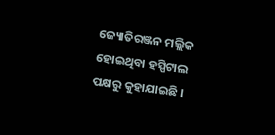ଜ୍ୟୋତିରଞ୍ଜନ ମଲ୍ଲିକ ହୋଇଥିବା ହସ୍ପିଟାଲ ପକ୍ଷରୁ କୁହାଯାଇଛି ।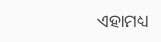ଏହାମଧ୍ୟ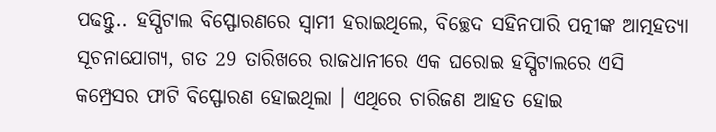ପଢନ୍ତୁ.. ହସ୍ପିଟାଲ ବିସ୍ଫୋରଣରେ ସ୍ବାମୀ ହରାଇଥିଲେ, ବିଚ୍ଛେଦ ସହିନପାରି ପତ୍ନୀଙ୍କ ଆତ୍ମହତ୍ୟା
ସୂଚନାଯୋଗ୍ୟ, ଗତ 29 ତାରିଖରେ ରାଜଧାନୀରେ ଏକ ଘରୋଇ ହସ୍ପିଟାଲରେ ଏସି କମ୍ପ୍ରେସର ଫାଟି ବିସ୍ଫୋରଣ ହୋଇଥିଲା । ଏଥିରେ ଚାରିଜଣ ଆହତ ହୋଇ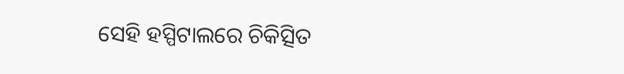ସେହି ହସ୍ପିଟାଲରେ ଚିକିତ୍ସିତ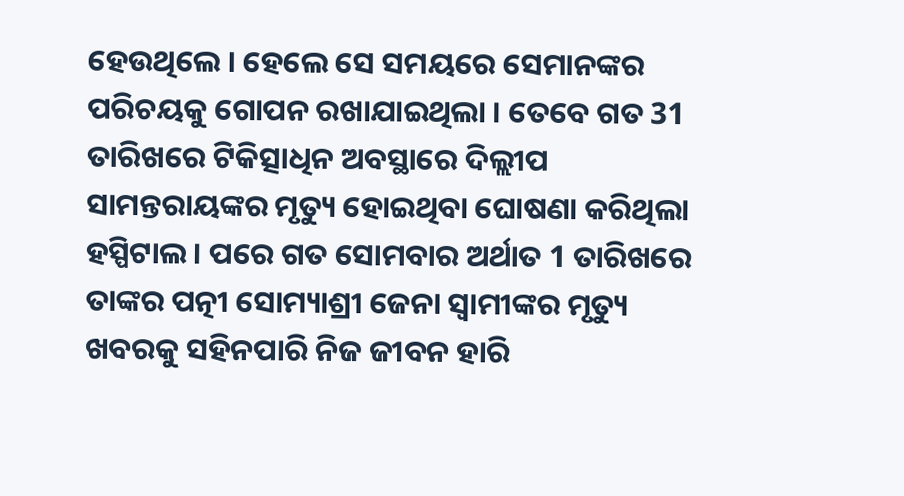ହେଉଥିଲେ । ହେଲେ ସେ ସମୟରେ ସେମାନଙ୍କର ପରିଚୟକୁ ଗୋପନ ରଖାଯାଇଥିଲା । ତେବେ ଗତ 31 ତାରିଖରେ ଟିକିତ୍ସାଧିନ ଅବସ୍ଥାରେ ଦିଲ୍ଲୀପ ସାମନ୍ତରାୟଙ୍କର ମୃତ୍ୟୁ ହୋଇଥିବା ଘୋଷଣା କରିଥିଲା ହସ୍ପିଟାଲ । ପରେ ଗତ ସୋମବାର ଅର୍ଥାତ 1 ତାରିଖରେ ତାଙ୍କର ପତ୍ନୀ ସୋମ୍ୟାଶ୍ରୀ ଜେନା ସ୍ବାମୀଙ୍କର ମୃତ୍ୟୁ ଖବରକୁ ସହିନପାରି ନିଜ ଜୀବନ ହାରି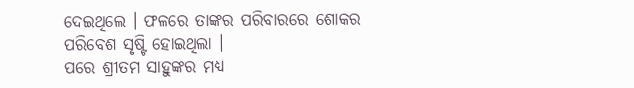ଦେଇଥିଲେ । ଫଳରେ ତାଙ୍କର ପରିବାରରେ ଶୋକର ପରିବେଶ ସୃଷ୍ଟି ହୋଇଥିଲା ।
ପରେ ଶ୍ରୀତମ ସାହୁଙ୍କର ମଧ୍ୟ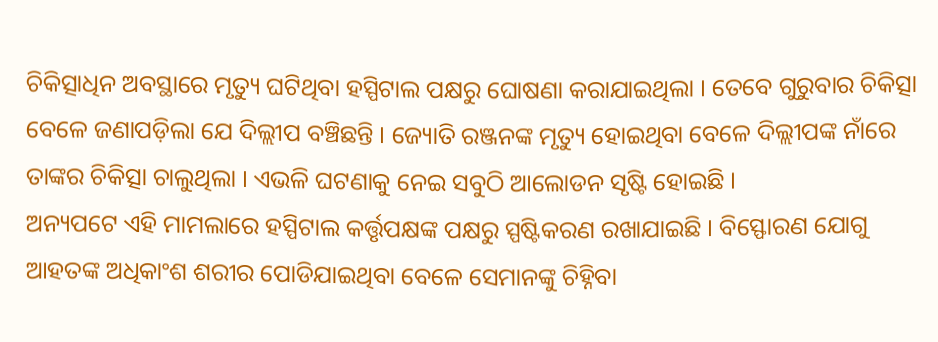ଚିକିତ୍ସାଧିନ ଅବସ୍ଥାରେ ମୃତ୍ୟୁ ଘଟିଥିବା ହସ୍ପିଟାଲ ପକ୍ଷରୁ ଘୋଷଣା କରାଯାଇଥିଲା । ତେବେ ଗୁରୁବାର ଚିକିତ୍ସା ବେଳେ ଜଣାପଡ଼ିଲା ଯେ ଦିଲ୍ଲୀପ ବଞ୍ଚିଛନ୍ତି । ଜ୍ୟୋତି ରଞ୍ଜନଙ୍କ ମୃତ୍ୟୁ ହୋଇଥିବା ବେଳେ ଦିଲ୍ଲୀପଙ୍କ ନାଁରେ ତାଙ୍କର ଚିକିତ୍ସା ଚାଲୁଥିଲା । ଏଭଳି ଘଟଣାକୁ ନେଇ ସବୁଠି ଆଲୋଡନ ସୃଷ୍ଟି ହୋଇଛି ।
ଅନ୍ୟପଟେ ଏହି ମାମଲାରେ ହସ୍ପିଟାଲ କର୍ତ୍ତୃପକ୍ଷଙ୍କ ପକ୍ଷରୁ ସ୍ପଷ୍ଟିକରଣ ରଖାଯାଇଛି । ବିସ୍ଫୋରଣ ଯୋଗୁ ଆହତଙ୍କ ଅଧିକାଂଶ ଶରୀର ପୋଡିଯାଇଥିବା ବେଳେ ସେମାନଙ୍କୁ ଚିହ୍ନିବା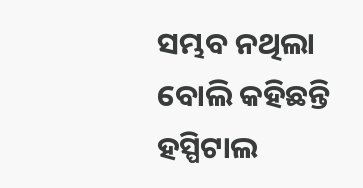ସମ୍ଭବ ନଥିଲା ବୋଲି କହିଛନ୍ତି ହସ୍ପିଟାଲ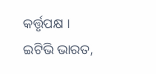କର୍ତ୍ତୃପକ୍ଷ ।
ଇଟିଭି ଭାରତ,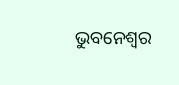ଭୁବନେଶ୍ବର